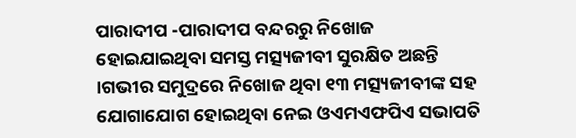ପାରାଦୀପ -ପାରାଦୀପ ବନ୍ଦରରୁ ନିଖୋଜ ହୋଇଯାଇଥିବା ସମସ୍ତ ମତ୍ସ୍ୟଜୀବୀ ସୁରକ୍ଷିତ ଅଛନ୍ତି ।ଗଭୀର ସମୁଦ୍ରରେ ନିଖୋଜ ଥିବା ୧୩ ମତ୍ସ୍ୟଜୀବୀଙ୍କ ସହ ଯୋଗାଯୋଗ ହୋଇଥିବା ନେଇ ଓଏମଏଫପିଏ ସଭାପତି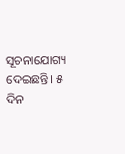ସୂଚନାଯୋଗ୍ୟ ଦେଇଛନ୍ତି। ୫ ଦିନ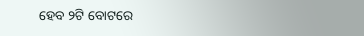ହେବ ୨ଟି ବୋଟରେ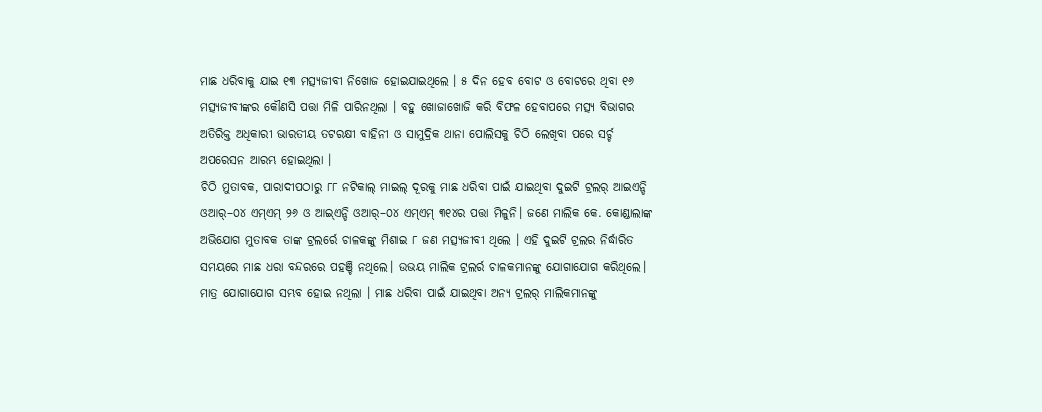ମାଛ ଧରିବାକୁ ଯାଇ ୧୩ ମତ୍ସ୍ୟଜୀବୀ ନିଖୋଜ ହୋଇଯାଇଥିଲେ । ୫ ଦିନ ହେବ ବୋଟ ଓ ବୋଟରେ ଥିବା ୧୬ ମତ୍ସ୍ୟଜୀବୀଙ୍କର କୌଣସି ପତ୍ତା ମିଳି ପାରିନଥିଲା । ବହୁ ଖୋଜାଖୋଜି କରି ବିଫଳ ହେବାପରେ ମତ୍ସ୍ୟ ବିଭାଗର ଅତିରିକ୍ତ ଅଧିକାରୀ ଭାରତୀୟ ତଟରକ୍ଷୀ ବାହିନୀ ଓ ସାମୁଦ୍ରିକ ଥାନା ପୋଲିସକୁ ଚିଠି ଲେଖିବା ପରେ ସର୍ଚ୍ଚ ଅପରେସନ ଆରମ୍ଭ ହୋଇଥିଲା ।
ଚିଠି ମୁତାବକ, ପାରାଦୀପଠାରୁ ୮୮ ନଟିକାଲ୍ ମାଇଲ୍ ଦୂରକୁ ମାଛ ଧରିବା ପାଇଁ ଯାଇଥିବା ଦୁଇଟି ଟ୍ରଲର୍ ଆଇଏନ୍ଡି ଓଆର୍–୦୪ ଏମ୍ଏମ୍ ୨୬ ଓ ଆଇ୍ଏନ୍ଡି ଓଆର୍–୦୪ ଏମ୍ଏମ୍ ୩୧୪ର ପତ୍ତା ମିଳୁନି। ଜଣେ ମାଲିକ କେ. କୋଣ୍ଡାଲାଙ୍କ ଅଭିଯୋଗ ମୁତାବକ ତାଙ୍କ ଟ୍ରଲର୍ରେ ଚାଳକଙ୍କୁ ମିଶାଇ ୮ ଜଣ ମତ୍ସ୍ୟଜୀବୀ ଥିଲେ । ଏହି ଦୁଇଟି ଟ୍ରଲର ନିର୍ଦ୍ଧାରିତ ସମୟରେ ମାଛ ଧରା ବନ୍ଦରରେ ପହଞ୍ଚି ନଥିଲେ। ଉଭୟ ମାଲିକ ଟ୍ରଲର୍ର ଚାଳକମାନଙ୍କୁ ଯୋଗାଯୋଗ କରିଥିଲେ। ମାତ୍ର ଯୋଗାଯୋଗ ସମ୍ଭବ ହୋଇ ନଥିଲା । ମାଛ ଧରିବା ପାଇଁ ଯାଇଥିବା ଅନ୍ୟ ଟ୍ରଲର୍ ମାଲିକମାନଙ୍କୁ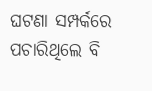ଘଟଣା ସମ୍ପର୍କରେ ପଚାରିଥିଲେ ବି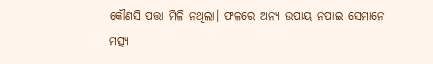କୌଣସି ପତ୍ତା ମିଳି ନଥିଲା। ଫଳରେ ଅନ୍ୟ ଉପାୟ ନପାଇ ସେମାନେ ମତ୍ସ୍ୟ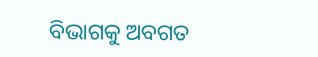ବିଭାଗକୁ ଅବଗତ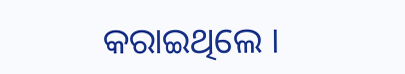କରାଇଥିଲେ ।